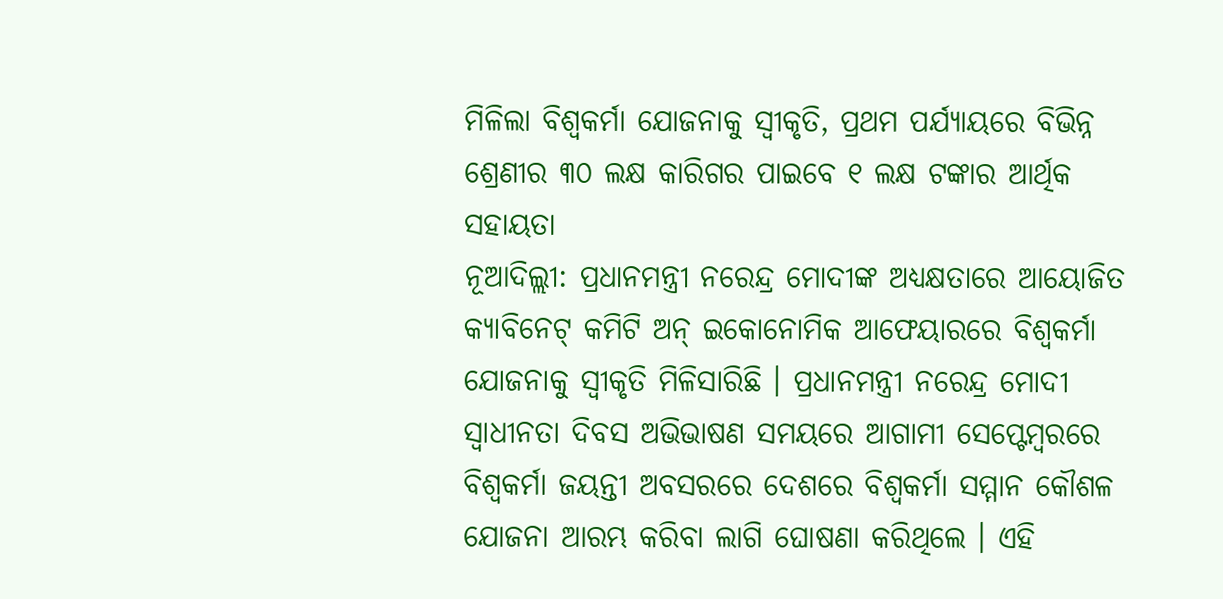ମିଳିଲା ବିଶ୍ୱକର୍ମା ଯୋଜନାକୁ ସ୍ୱୀକୃତି, ପ୍ରଥମ ପର୍ଯ୍ୟାୟରେ ବିଭିନ୍ନ ଶ୍ରେଣୀର ୩୦ ଲକ୍ଷ କାରିଗର ପାଇବେ ୧ ଲକ୍ଷ ଟଙ୍କାର ଆର୍ଥିକ ସହାୟତା
ନୂଆଦିଲ୍ଲୀ: ପ୍ରଧାନମନ୍ତ୍ରୀ ନରେନ୍ଦ୍ର ମୋଦୀଙ୍କ ଅଧ୍ୟକ୍ଷତାରେ ଆୟୋଜିତ କ୍ୟାବିନେଟ୍ କମିଟି ଅନ୍ ଇକୋନୋମିକ ଆଫେୟାରରେ ବିଶ୍ୱକର୍ମା ଯୋଜନାକୁ ସ୍ୱୀକୃତି ମିଳିସାରିଛି । ପ୍ରଧାନମନ୍ତ୍ରୀ ନରେନ୍ଦ୍ର ମୋଦୀ ସ୍ୱାଧୀନତା ଦିବସ ଅଭିଭାଷଣ ସମୟରେ ଆଗାମୀ ସେପ୍ଟେମ୍ବରରେ ବିଶ୍ୱକର୍ମା ଜୟନ୍ତୀ ଅବସରରେ ଦେଶରେ ବିଶ୍ୱକର୍ମା ସମ୍ମାନ କୌଶଳ ଯୋଜନା ଆରମ୍ଭ କରିବା ଲାଗି ଘୋଷଣା କରିଥିଲେ । ଏହି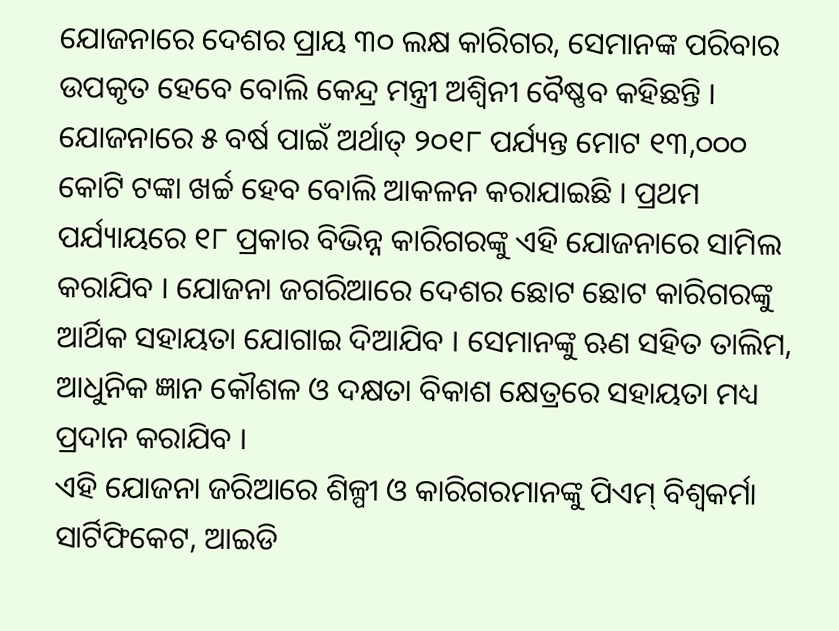ଯୋଜନାରେ ଦେଶର ପ୍ରାୟ ୩୦ ଲକ୍ଷ କାରିଗର, ସେମାନଙ୍କ ପରିବାର ଉପକୃତ ହେବେ ବୋଲି କେନ୍ଦ୍ର ମନ୍ତ୍ରୀ ଅଶ୍ୱିନୀ ବୈଷ୍ଣବ କହିଛନ୍ତି ।
ଯୋଜନାରେ ୫ ବର୍ଷ ପାଇଁ ଅର୍ଥାତ୍ ୨୦୧୮ ପର୍ଯ୍ୟନ୍ତ ମୋଟ ୧୩,୦୦୦ କୋଟି ଟଙ୍କା ଖର୍ଚ୍ଚ ହେବ ବୋଲି ଆକଳନ କରାଯାଇଛି । ପ୍ରଥମ ପର୍ଯ୍ୟାୟରେ ୧୮ ପ୍ରକାର ବିଭିନ୍ନ କାରିଗରଙ୍କୁ ଏହି ଯୋଜନାରେ ସାମିଲ କରାଯିବ । ଯୋଜନା ଜଗରିଆରେ ଦେଶର ଛୋଟ ଛୋଟ କାରିଗରଙ୍କୁ ଆର୍ଥିକ ସହାୟତା ଯୋଗାଇ ଦିଆଯିବ । ସେମାନଙ୍କୁ ଋଣ ସହିତ ତାଲିମ, ଆଧୁନିକ ଜ୍ଞାନ କୌଶଳ ଓ ଦକ୍ଷତା ବିକାଶ କ୍ଷେତ୍ରରେ ସହାୟତା ମଧ୍ୟ ପ୍ରଦାନ କରାଯିବ ।
ଏହି ଯୋଜନା ଜରିଆରେ ଶିଳ୍ପୀ ଓ କାରିଗରମାନଙ୍କୁ ପିଏମ୍ ବିଶ୍ୱକର୍ମା ସାର୍ଟିଫିକେଟ, ଆଇଡି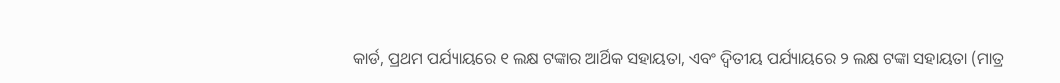କାର୍ଡ, ପ୍ରଥମ ପର୍ଯ୍ୟାୟରେ ୧ ଲକ୍ଷ ଟଙ୍କାର ଆର୍ଥିକ ସହାୟତା, ଏବଂ ଦ୍ୱିତୀୟ ପର୍ଯ୍ୟାୟରେ ୨ ଲକ୍ଷ ଟଙ୍କା ସହାୟତା (ମାତ୍ର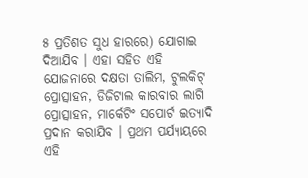୫ ପ୍ରତିଶତ ସୁଧ ହାରରେ) ଯୋଗାଇ ଦିଆଯିବ । ଏହା ସହିତ ଏହି ଯୋଜନାରେ ଦକ୍ଷତା ତାଲିମ, ଟୁଲକିଟ୍ ପ୍ରୋତ୍ସାହନ, ଡିଜିଟାଲ କାରବାର ଲାଗି ପ୍ରୋତ୍ସାହନ, ମାର୍କେଟିଂ ସପୋର୍ଟ ଇତ୍ୟାଦି ପ୍ରଦାନ କରାଯିବ । ପ୍ରଥମ ପର୍ଯ୍ୟାୟରେ ଏହି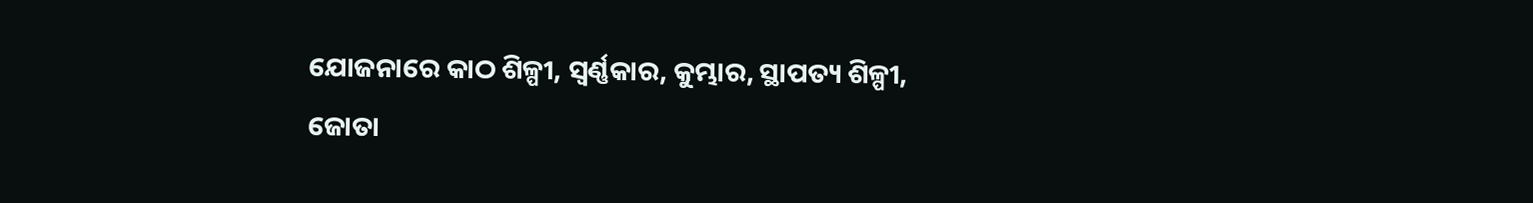ଯୋଜନାରେ କାଠ ଶିଳ୍ପୀ, ସ୍ୱର୍ଣ୍ଣକାର, କୁମ୍ଭାର, ସ୍ଥାପତ୍ୟ ଶିଳ୍ପୀ, ଜୋତା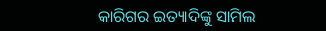କାରିଗର ଇତ୍ୟାଦିଙ୍କୁ ସାମିଲ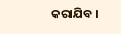କରାଯିବ ।